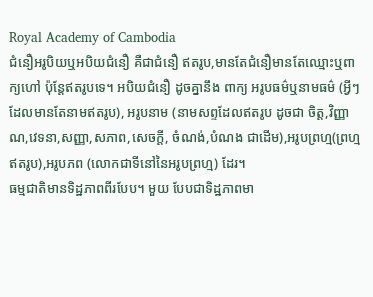Royal Academy of Cambodia
ជំនឿអរូបិយឬអបិយជំនឿ គឺជាជំនឿ ឥតរូប,មានតែជំនឿមានតែឈ្មោះឬពាក្យហៅ ប៉ុន្តែឥតរូបទេ។ អបិយជំនឿ ដូចគ្នានឹង ពាក្យ អរូបធម៌ឬនាមធម៌ (អ្វីៗដែលមានតែនាមឥតរូប), អរូបនាម (នាមសព្ទដែលឥតរូប ដូចជា ចិត្ត,វិញ្ញាណ,វេទនា,សញ្ញា,សភាព,សេចក្ដី, ចំណង់,បំណង ជាដើម),អរូបព្រហ្ម(ព្រហ្មឥតរូប),អរូបភព (លោកជាទីនៅនៃអរូបព្រហ្ម) ដែរ។
ធម្មជាតិមានទិដ្ឋភាពពីរបែប។ មួយ បែបជាទិដ្ឋភាពមា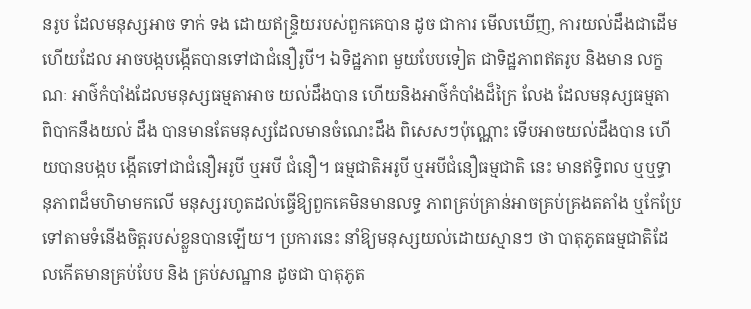នរូប ដែលមនុស្សអាច ទាក់ ទង ដោយឥន្រ្ទិយរបស់ពួកគេបាន ដូច ជាការ មើលឃើញ, ការយល់ដឹងជាដើម ហើយដែល អាចបង្កបង្កើតបានទៅជាជំនឿរូបី។ ឯទិដ្ឋភាព មួយបែបទៀត ជាទិដ្ឋភាពឥតរូប និងមាន លក្ខណៈ អាថ៌កំបាំងដែលមនុស្សធម្មតាអាច យល់ដឹងបាន ហើយនិងអាថ៌កំបាំងដ៏ក្រៃ លែង ដែលមនុស្សធម្មតា ពិបាកនឹងយល់ ដឹង បានមានតែមនុស្សដែលមានចំណេះដឹង ពិសេសៗប៉ុណ្ណោះ ទើបអាចយល់ដឹងបាន ហើយបានបង្កប ង្កើតទៅជាជំនឿអរូបី ឬអបី ជំនឿ។ ធម្មជាតិអរូបី ឬអបីជំនឿធម្មជាតិ នេះ មានឥទ្ធិពល ឬឬទ្ធានុភាពដ៏មហិមាមកលើ មនុស្សរហូតដល់ធ្វើឱ្យពួកគេមិនមានលទ្ធ ភាពគ្រប់គ្រាន់អាចគ្រប់គ្រងតតាំង ឬកែប្រែ ទៅតាមទំនើងចិត្តរបស់ខ្លួនបានឡើយ។ ប្រការនេះ នាំឱ្យមនុស្សយល់ដោយស្មានៗ ថា បាតុភូតធម្មជាតិដែលកើតមានគ្រប់បែប និង គ្រប់សណ្ឋាន ដូចជា បាតុភូត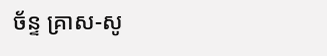ច័ន្ទ គ្រាស-សូ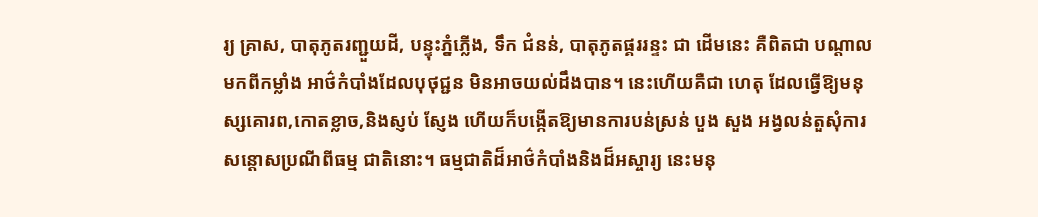រ្យ គ្រាស, បាតុភូតរញ្ជួយដី, បន្ទុះភ្នំភ្លើង, ទឹក ជំនន់, បាតុភូតផ្គររន្ទះ ជា ដើមនេះ គឺពិតជា បណ្តាលមកពីកម្លាំង អាថ៌កំបាំងដែលបុថុជ្ជន មិនអាចយល់ដឹងបាន។ នេះហើយគឺជា ហេតុ ដែលធ្វើឱ្យមនុស្សគោរព,កោតខ្លាច,និងស្ញប់ ស្ញែង ហើយក៏បង្កើតឱ្យមានការបន់ស្រន់ បួង សួង អង្វលន់តួសុំការសន្តោសប្រណីពីធម្ម ជាតិនោះ។ ធម្មជាតិដ៏អាថ៌កំបាំងនិងដ៏អស្ចារ្យ នេះមនុ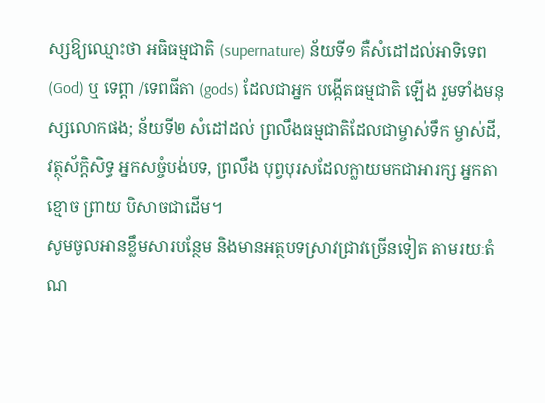ស្សឱ្យឈ្មោះថា អធិធម្មជាតិ (supernature) ន័យទី១ គឺសំដៅដល់អាទិទេព(God) ឬ ទេព្តា /ទេពធីតា (gods) ដែលជាអ្នក បង្កើតធម្មជាតិ ឡើង រួមទាំងមនុស្សលោកផង; ន័យទី២ សំដៅដល់ ព្រលឹងធម្មជាតិដែលជាម្ចាស់ទឹក ម្ចាស់ដី, វត្ថុស័ក្តិសិទ្ធ អ្នកសច្ចំបង់បទ, ព្រលឹង បុព្វបុរសដែលក្លាយមកជាអារក្ស អ្នកតា ខ្មោច ព្រាយ បិសាចជាដើម។
សូមចូលអានខ្លឹមសារបន្ថែម និងមានអត្ថបទស្រាវជ្រាវច្រើនទៀត តាមរយៈតំណ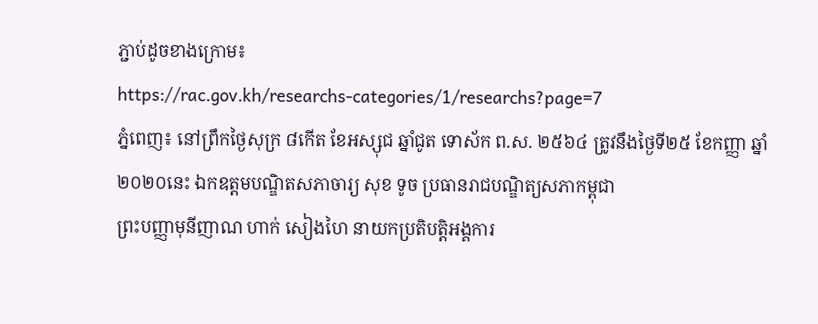ភ្ជាប់ដូចខាងក្រោម៖
https://rac.gov.kh/researchs-categories/1/researchs?page=7
ភ្នំពេញ៖ នៅព្រឹកថ្ងៃសុក្រ ៨កើត ខែអស្សុជ ឆ្នាំជូត ទោស័ក ព.ស. ២៥៦៤ ត្រូវនឹងថ្ងៃទី២៥ ខែកញ្ញា ឆ្នាំ២០២០នេះ ឯកឧត្ដមបណ្ឌិតសភាចារ្យ សុខ ទូច ប្រធានរាជបណ្ឌិត្យសភាកម្ពុជា
ព្រះបញ្ញាមុនីញាណ ហាក់ សៀងហៃ នាយកប្រតិបត្តិអង្គការ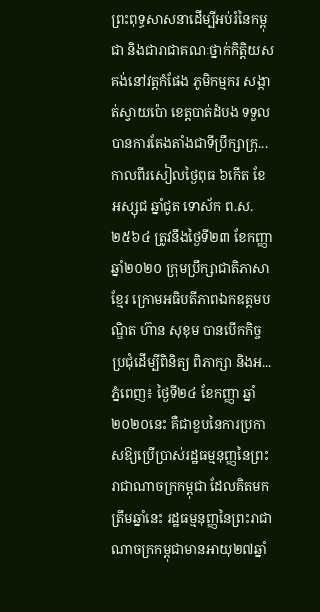ព្រះពុទ្ធសាសនាដើម្បីអប់រំនៃកម្ពុជា និងជារាជាគណៈថ្នាក់កិត្តិយស គង់នៅវត្តកំផែង ភូមិកម្មករ សង្កាត់ស្វាយប៉ោ ខេត្តបាត់ដំបង ទទួលបានការតែងតាំងជាទីប្រឹក្សាក្រុ...
កាលពីរសៀលថ្ងៃពុធ ៦កើត ខែអស្សុជ ឆ្នាំជូត ទោស័ក ព.ស.២៥៦៤ ត្រូវនឹងថ្ងៃទី២៣ ខែកញ្ញា ឆ្នាំ២០២០ ក្រុមប្រឹក្សាជាតិភាសាខ្មែរ ក្រោមអធិបតីភាពឯកឧត្តមបណ្ឌិត ហ៊ាន សុខុម បានបើកកិច្ចប្រជុំដើម្បីពិនិត្យ ពិភាក្សា និងអ...
ភ្នំពេញ៖ ថ្ងៃទី២៤ ខែកញ្ញា ឆ្នាំ២០២០នេះ គឺជាខួបនៃការប្រកាសឱ្យប្រើប្រាស់រដ្ឋធម្មនុញ្ញនៃព្រះរាជាណាចក្រកម្ពុជា ដែលគិតមកត្រឹមឆ្នាំនេះ រដ្ឋធម្មនុញ្ញនៃព្រះរាជាណាចក្រកម្ពុជាមានអាយុ២៧ឆ្នាំ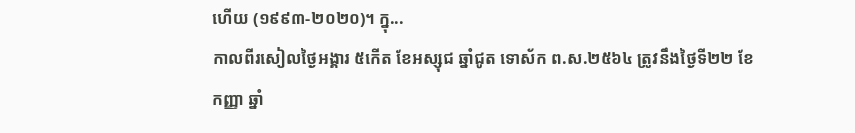ហើយ (១៩៩៣-២០២០)។ ក្នុ...
កាលពីរសៀលថ្ងៃអង្គារ ៥កើត ខែអស្សុជ ឆ្នាំជូត ទោស័ក ព.ស.២៥៦៤ ត្រូវនឹងថ្ងៃទី២២ ខែកញ្ញា ឆ្នាំ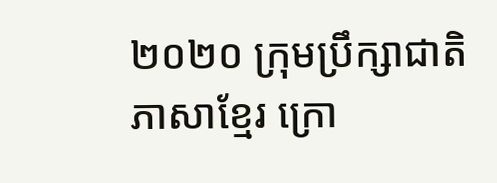២០២០ ក្រុមប្រឹក្សាជាតិភាសាខ្មែរ ក្រោ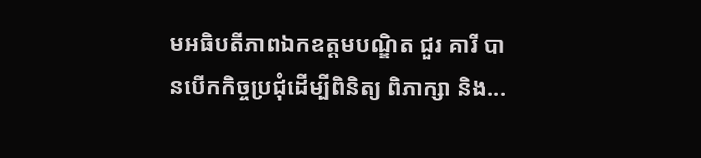មអធិបតីភាពឯកឧត្តមបណ្ឌិត ជួរ គារី បានបើកកិច្ចប្រជុំដើម្បីពិនិត្យ ពិភាក្សា និង...